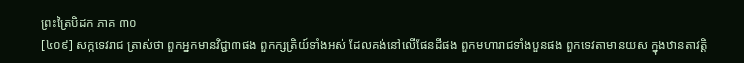ព្រះត្រៃបិដក ភាគ ៣០
[៤០៩] សក្កទេវរាជ ត្រាស់ថា ពួកអ្នកមានវិជ្ជា៣ផង ពួកក្សត្រិយ៍ទាំងអស់ ដែលគង់នៅលើផែនដីផង ពួកមហារាជទាំងបួនផង ពួកទេវតាមានយស ក្នុងឋានតាវត្តិ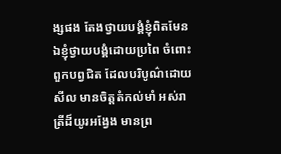ង្សផង តែងថ្វាយបង្គំខ្ញុំពិតមែន ឯខ្ញុំថ្វាយបង្គំដោយប្រពៃ ចំពោះពួកបព្វជិត ដែលបរិបូណ៌ដោយសីល មានចិត្តតំកល់មាំ អស់រាត្រីដ៏យូរអង្វែង មានព្រ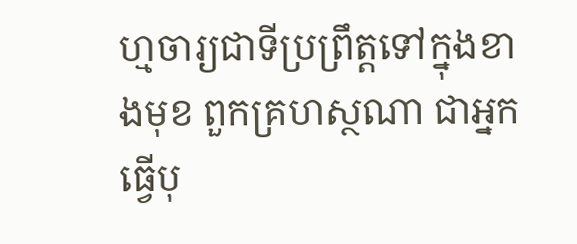ហ្មចារ្យជាទីប្រព្រឹត្តទៅក្នុងខាងមុខ ពួកគ្រហស្ថណា ជាអ្នកធ្វើបុ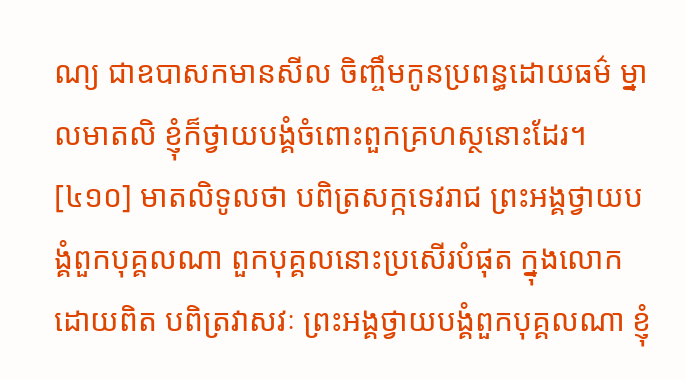ណ្យ ជាឧបាសកមានសីល ចិញ្ចឹមកូនប្រពន្ធដោយធម៌ ម្នាលមាតលិ ខ្ញុំក៏ថ្វាយបង្គំចំពោះពួកគ្រហស្ថនោះដែរ។
[៤១០] មាតលិទូលថា បពិត្រសក្កទេវរាជ ព្រះអង្គថ្វាយបង្គំពួកបុគ្គលណា ពួកបុគ្គលនោះប្រសើរបំផុត ក្នុងលោកដោយពិត បពិត្រវាសវៈ ព្រះអង្គថ្វាយបង្គំពួកបុគ្គលណា ខ្ញុំ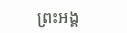ព្រះអង្គ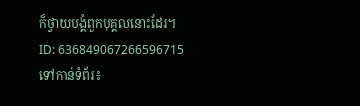ក៏ថ្វាយបង្គំពួកបុគ្គលនោះដែរ។
ID: 636849067266596715
ទៅកាន់ទំព័រ៖